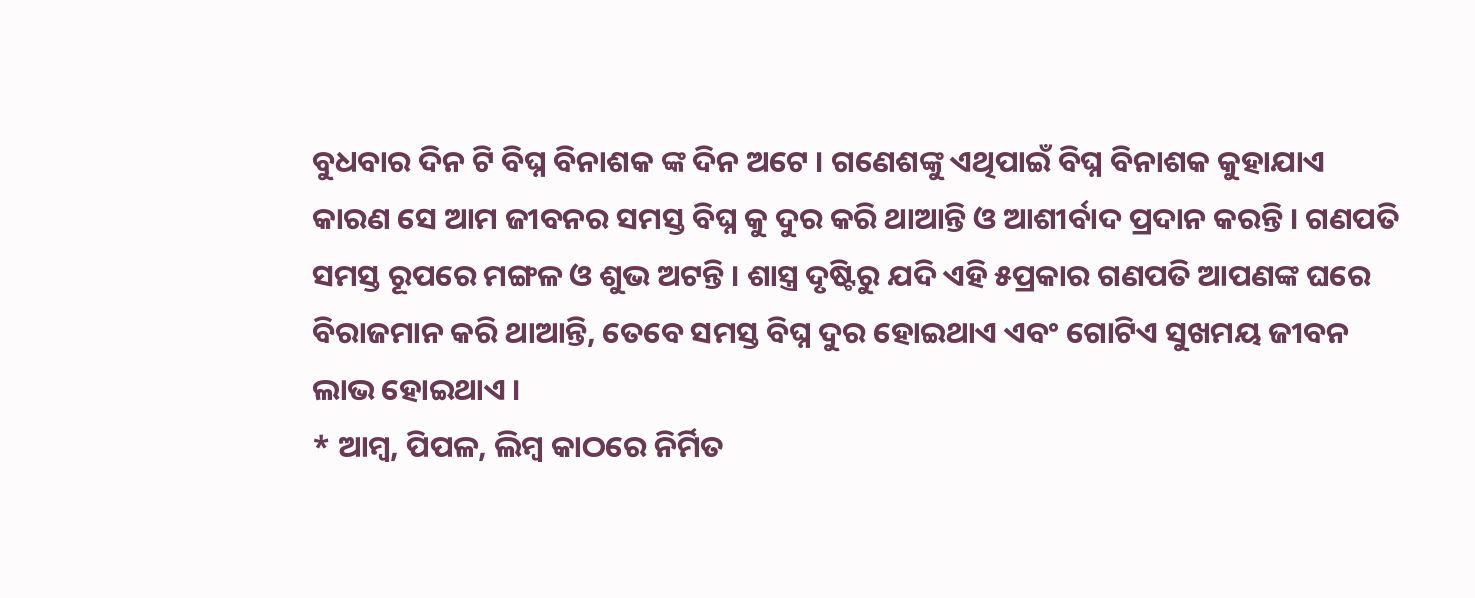ବୁଧବାର ଦିନ ଟି ବିଘ୍ନ ବିନାଶକ ଙ୍କ ଦିନ ଅଟେ । ଗଣେଶଙ୍କୁ ଏଥିପାଇଁ ବିଘ୍ନ ବିନାଶକ କୁହାଯାଏ କାରଣ ସେ ଆମ ଜୀବନର ସମସ୍ତ ବିଘ୍ନ କୁ ଦୁର କରି ଥାଆନ୍ତି ଓ ଆଶୀର୍ବାଦ ପ୍ରଦାନ କରନ୍ତି । ଗଣପତି ସମସ୍ତ ରୂପରେ ମଙ୍ଗଳ ଓ ଶୁଭ ଅଟନ୍ତି । ଶାସ୍ତ୍ର ଦୃଷ୍ଟିରୁ ଯଦି ଏହି ୫ପ୍ରକାର ଗଣପତି ଆପଣଙ୍କ ଘରେ ବିରାଜମାନ କରି ଥାଆନ୍ତି, ତେବେ ସମସ୍ତ ବିଘ୍ନ ଦୁର ହୋଇଥାଏ ଏବଂ ଗୋଟିଏ ସୁଖମୟ ଜୀବନ ଲାଭ ହୋଇଥାଏ ।
* ଆମ୍ବ, ପିପଳ, ଲିମ୍ୱ କାଠରେ ନିର୍ମିତ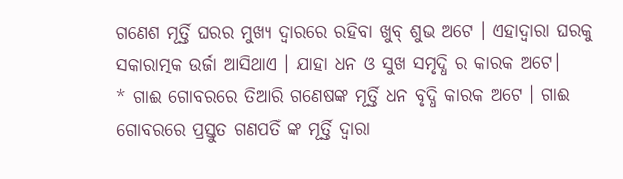ଗଣେଶ ମୂର୍ତ୍ତି ଘରର ମୁଖ୍ୟ ଦ୍ଵାରରେ ରହିବା ଖୁବ୍ ଶୁଭ ଅଟେ । ଏହାଦ୍ବାରା ଘରକୁ ସକାରାତ୍ମକ ଉର୍ଜା ଆସିଥାଏ । ଯାହା ଧନ ଓ ସୁଖ ସମୃଦ୍ଧି ର କାରକ ଅଟେ।
* ଗାଈ ଗୋବରରେ ତିଆରି ଗଣେଷଙ୍କ ମୂର୍ତ୍ତି ଧନ ବୃଦ୍ଧି କାରକ ଅଟେ । ଗାଈ ଗୋବରରେ ପ୍ରସ୍ତୁତ ଗଣପତିଁ ଙ୍କ ମୂର୍ତ୍ତି ଦ୍ଵାରା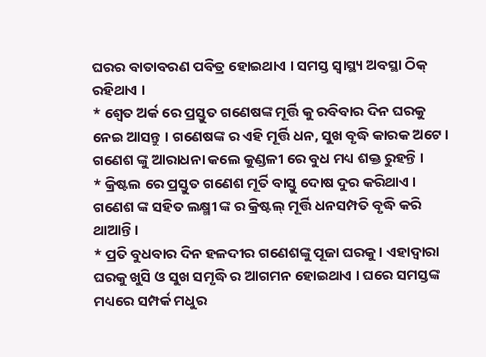ଘରର ବାତାବରଣ ପବିତ୍ର ହୋଇଥାଏ । ସମସ୍ତ ସ୍ବାସ୍ଥ୍ୟ ଅବସ୍ଥା ଠିକ୍ ରହିଥାଏ ।
* ଶ୍ଵେତ ଅର୍କ ରେ ପ୍ରସ୍ତୁତ ଗଣେଷଙ୍କ ମୂର୍ତ୍ତି କୁ ରବିବାର ଦିନ ଘରକୁ ନେଇ ଆସନ୍ତୁ । ଗଣେଷଙ୍କ ର ଏହି ମୂର୍ତ୍ତି ଧନ, ସୁଖ ବୃଦ୍ଧି କାରକ ଅଟେ । ଗଣେଶ ଙ୍କୁ ଆରାଧନା କଲେ କୁଣ୍ଡଳୀ ରେ ବୁଧ ମଧ୍ୟ ଶକ୍ତ ରୁହନ୍ତି ।
* କ୍ରିଷ୍ଟଲ ରେ ପ୍ରସ୍ତୁତ ଗଣେଶ ମୂର୍ତି ବାସ୍ତୁ ଦୋଷ ଦୁର କରିଥାଏ । ଗଣେଶ ଙ୍କ ସହିତ ଲକ୍ଷ୍ମୀ ଙ୍କ ର କ୍ରିଷ୍ଟଲ୍ ମୂର୍ତ୍ତି ଧନସମ୍ପତି ବୃଦ୍ଧି କରି ଥାଆନ୍ତି ।
* ପ୍ରତି ବୁଧବାର ଦିନ ହଳଦୀର ଗଣେଶଙ୍କୁ ପୂଜା ଘରକୁ। ଏହାଦ୍ବାରା ଘରକୁ ଖୁସି ଓ ସୁଖ ସମୃଦ୍ଧି ର ଆଗମନ ହୋଇଥାଏ । ଘରେ ସମସ୍ତଙ୍କ ମଧ୍ୟରେ ସମ୍ପର୍କ ମଧୁର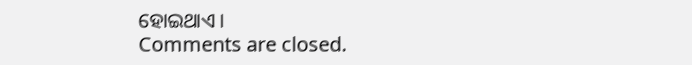ହୋଇଥାଏ ।
Comments are closed.